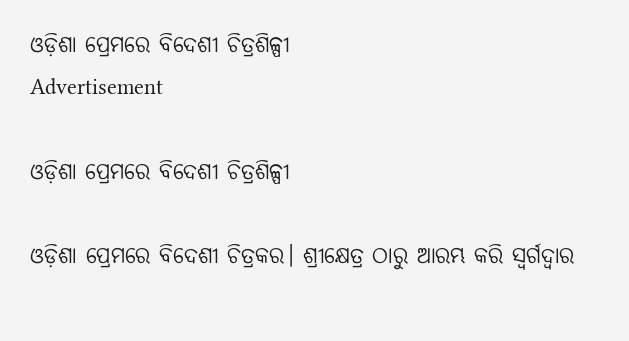ଓଡ଼ିଶା ପ୍ରେମରେ ବିଦେଶୀ ଚିତ୍ରଶିଳ୍ପୀ
Advertisement

ଓଡ଼ିଶା ପ୍ରେମରେ ବିଦେଶୀ ଚିତ୍ରଶିଳ୍ପୀ

ଓଡ଼ିଶା ପ୍ରେମରେ ବିଦେଶୀ ଚିତ୍ରକର। ଶ୍ରୀକ୍ଷେତ୍ର ଠାରୁ ଆରମ୍ଭ କରି ସ୍ୱର୍ଗଦ୍ୱାର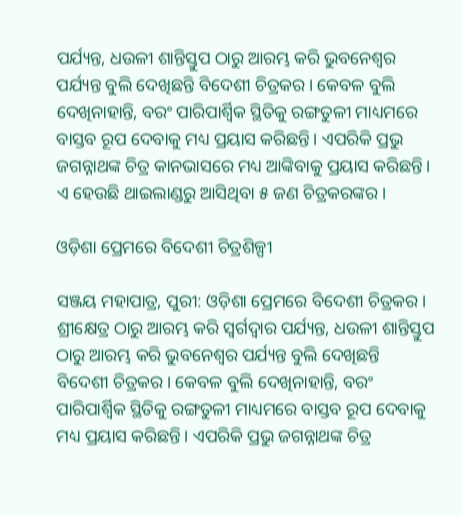ପର୍ଯ୍ୟନ୍ତ, ଧଉଳୀ ଶାନ୍ତିସ୍ତୁପ ଠାରୁ ଆରମ୍ଭ କରି ଭୁବନେଶ୍ୱର ପର୍ଯ୍ୟନ୍ତ ବୁଲି ଦେଖିଛନ୍ତି ବିଦେଶୀ ଚିତ୍ରକର। କେବଳ ବୁଲି ଦେଖିନାହାନ୍ତି, ବରଂ ପାରିପାର୍ଶ୍ୱିକ ସ୍ଥିତିକୁ ରଙ୍ଗତୁଳୀ ମାଧ୍ୟମରେ ବାସ୍ତବ ରୂପ ଦେବାକୁ ମଧ୍ୟ ପ୍ରୟାସ କରିଛନ୍ତି। ଏପରିକି ପ୍ରଭୁ ଜଗନ୍ନାଥଙ୍କ ଚିତ୍ର କାନଭାସରେ ମଧ୍ୟ ଆଙ୍କିବାକୁ ପ୍ରୟାସ କରିଛନ୍ତି। ଏ ହେଉଛି ଥାଇଲାଣ୍ଡରୁ ଆସିଥିବା ୫ ଜଣ ଚିତ୍ରକରଙ୍କର।

ଓଡ଼ିଶା ପ୍ରେମରେ ବିଦେଶୀ ଚିତ୍ରଶିଳ୍ପୀ

ସଞ୍ଜୟ ମହାପାତ୍ର, ପୁରୀ: ଓଡ଼ିଶା ପ୍ରେମରେ ବିଦେଶୀ ଚିତ୍ରକର। ଶ୍ରୀକ୍ଷେତ୍ର ଠାରୁ ଆରମ୍ଭ କରି ସ୍ୱର୍ଗଦ୍ୱାର ପର୍ଯ୍ୟନ୍ତ, ଧଉଳୀ ଶାନ୍ତିସ୍ତୁପ ଠାରୁ ଆରମ୍ଭ କରି ଭୁବନେଶ୍ୱର ପର୍ଯ୍ୟନ୍ତ ବୁଲି ଦେଖିଛନ୍ତି ବିଦେଶୀ ଚିତ୍ରକର। କେବଳ ବୁଲି ଦେଖିନାହାନ୍ତି, ବରଂ ପାରିପାର୍ଶ୍ୱିକ ସ୍ଥିତିକୁ ରଙ୍ଗତୁଳୀ ମାଧ୍ୟମରେ ବାସ୍ତବ ରୂପ ଦେବାକୁ ମଧ୍ୟ ପ୍ରୟାସ କରିଛନ୍ତି। ଏପରିକି ପ୍ରଭୁ ଜଗନ୍ନାଥଙ୍କ ଚିତ୍ର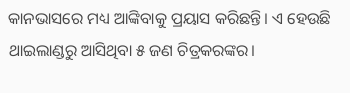କାନଭାସରେ ମଧ୍ୟ ଆଙ୍କିବାକୁ ପ୍ରୟାସ କରିଛନ୍ତି। ଏ ହେଉଛି ଥାଇଲାଣ୍ଡରୁ ଆସିଥିବା ୫ ଜଣ ଚିତ୍ରକରଙ୍କର।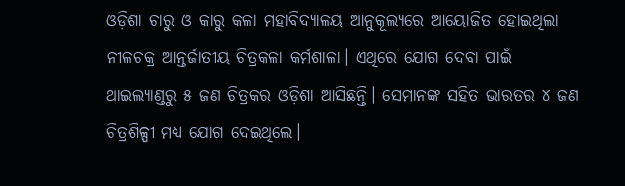ଓଡ଼ିଶା ଚାରୁ ଓ କାରୁ କଳା ମହାବିଦ୍ୟାଳୟ ଆନୁକୂଲ୍ୟରେ ଆୟୋଜିତ ହୋଇଥିଲା ନୀଳଚକ୍ର ଆନ୍ତର୍ଜାତୀୟ ଚିତ୍ରକଳା କର୍ମଶାଳା। ଏଥିରେ ଯୋଗ ଦେବା ପାଇଁ ଥାଇଲ୍ୟାଣ୍ଡରୁ ୫ ଜଣ ଚିତ୍ରକର ଓଡ଼ିଶା ଆସିଛନ୍ତି। ସେମାନଙ୍କ ସହିତ ଭାରତର ୪ ଜଣ ଚିତ୍ରଶିଳ୍ପୀ ମଧ୍ୟ ଯୋଗ ଦେଇଥିଲେ।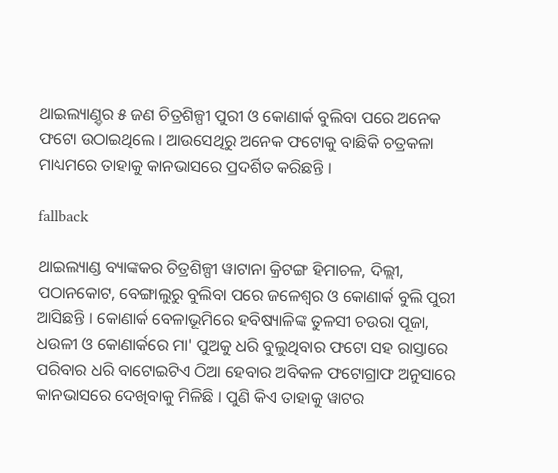ଥାଇଲ୍ୟାଣ଼୍ଡର ୫ ଜଣ ଚିତ୍ରଶିଳ୍ପୀ ପୁରୀ ଓ କୋଣାର୍କ ବୁଲିବା ପରେ ଅନେକ ଫଟୋ ଉଠାଇଥିଲେ । ଆଉସେଥିରୁ ଅନେକ ଫଟୋକୁ ବାଛିକି ଚତ୍ରକଳା ମାଧ୍ୟମରେ ତାହାକୁ କାନଭାସରେ ପ୍ରଦର୍ଶିତ କରିଛନ୍ତି ।

fallback

ଥାଇଲ୍ୟାଣ୍ଡ ବ୍ୟାଙ୍କକର ଚିତ୍ରଶିଳ୍ପୀ ୱାଟାନା କ୍ରିଟଙ୍ଗ ହିମାଚଳ, ଦିଲ୍ଲୀ, ପଠାନକୋଟ, ବେଙ୍ଗାଲୁରୁ ବୁଲିବା ପରେ ଜଳେଶ୍ୱର ଓ କୋଣାର୍କ ବୁଲି ପୁରୀ ଆସିଛନ୍ତି । କୋଣାର୍କ ବେଳାଭୂମିରେ ହବିଷ୍ୟାଳିଙ୍କ ତୁଳସୀ ଚଉରା ପୂଜା, ଧଉଳୀ ଓ କୋଣାର୍କରେ ମା' ପୁଅକୁ ଧରି ବୁଲୁଥିବାର ଫଟୋ ସହ ରାସ୍ତାରେ ପରିବାର ଧରି ବାଟୋଇଟିଏ ଠିଆ ହେବାର ଅବିକଳ ଫଟୋଗ୍ରାଫ ଅନୁସାରେ କାନଭାସରେ ଦେଖିବାକୁ ମିଳିଛି । ପୁଣି କିଏ ତାହାକୁ ୱାଟର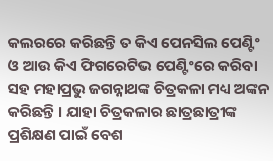କଲରରେ କରିଛନ୍ତି ତ କିଏ ପେନସିଲ ପେଣ୍ଟିଂ ଓ ଆଉ କିଏ ଫିଗରେଟିଭ ପେଣ୍ଟିଂରେ କରିବା ସହ ମହାପ୍ରଭୁ ଜଗନ୍ନାଥଙ୍କ ଚିତ୍ରକଳା ମଧ୍ୟ ଅଙ୍କନ କରିଛନ୍ତି । ଯାହା ଚିତ୍ରକଳାର ଛାତ୍ରଛାତ୍ରୀଙ୍କ ପ୍ରଶିକ୍ଷଣ ପାଇଁ ବେଶ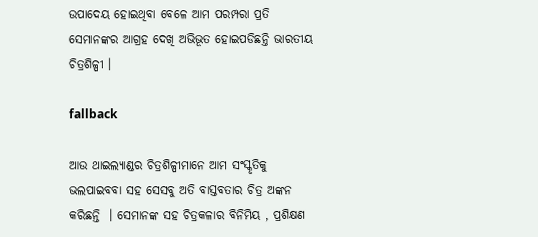ଉପାଦେୟ ହୋଇଥିବା ବେଳେ ଆମ ପରମ୍ପରା ପ୍ରତି ସେମାନଙ୍କର ଆଗ୍ରହ ଦେଖି ଅଭିଭୂତ ହୋଇପଡିଛନ୍ତି ଭାରତୀୟ ଚିତ୍ରଶିଳ୍ପୀ ।

fallback

ଆଉ ଥାଇଲ୍ୟାଣ୍ଡର ଚିତ୍ରଶିଳ୍ପୀମାନେ ଆମ ସଂସ୍କୃତିକୁ ଭଲପାଇବବା ସହ ସେସବୁ ଅତି ବାସ୍ତବତାର ଚିତ୍ର ଅଙ୍କନ କରିଛନ୍ତି  । ସେମାନଙ୍କ ସହ ଚିତ୍ରକଳାର ବିନିମିୟ , ପ୍ରଶିକ୍ଷଣ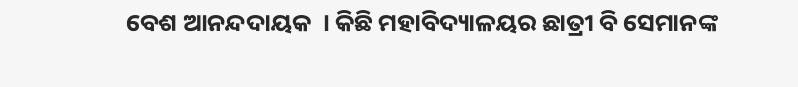ବେଶ ଆନନ୍ଦଦାୟକ  । କିଛି ମହାବିଦ୍ୟାଳୟର ଛାତ୍ରୀ ବି ସେମାନଙ୍କ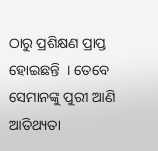ଠାରୁ ପ୍ରଶିକ୍ଷଣ ପ୍ରାପ୍ତ ହୋଇଛନ୍ତି  । ତେବେ ସେମାନଙ୍କୁ ପୁରୀ ଆଣି ଆତିଥ୍ୟତା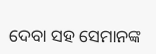ଦେବା ସହ ସେମାନଙ୍କ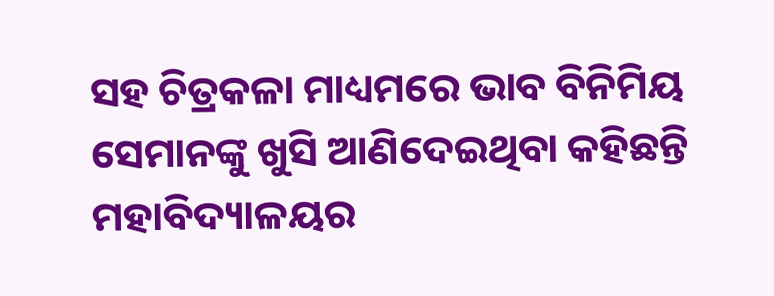ସହ ଚିତ୍ରକଳା ମାଧ୍ୟମରେ ଭାବ ବିନିମିୟ ସେମାନଙ୍କୁ ଖୁସି ଆଣିଦେଇଥିବା କହିଛନ୍ତି ମହାବିଦ୍ୟାଳୟର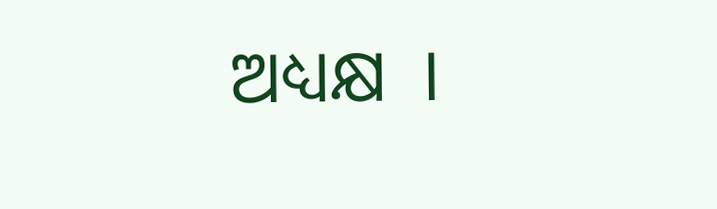ଅଧ୍ୟକ୍ଷ  ।